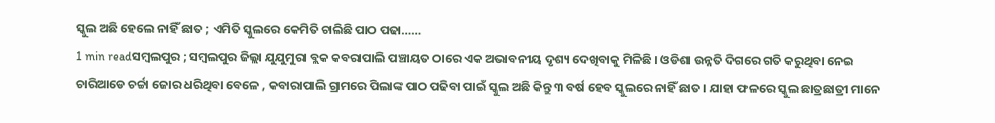ସ୍କୁଲ ଅଛି ହେଲେ ନାହିଁ ଛାତ ; ଏମିତି ସ୍କୁଲରେ କେମିତି ଚାଲିଛି ପାଠ ପଢା……
1 min readସମ୍ବଲପୁର ; ସମ୍ବଲପୁର ଜିଲ୍ଲା ଯୁଯୁମୁରା ବ୍ଲକ କବରାପାଲି ପଞ୍ଚାୟତ ଠାରେ ଏକ ଅଭାବନୀୟ ଦୃଶ୍ୟ ଦେଖିବାକୁ ମିଳିଛି । ଓଡିଶା ଉନ୍ନତି ଦିଗରେ ଗତି କରୁଥିବା ନେଇ ଚାରିଆଡେ ଚର୍ଚ୍ଚା ଜୋର ଧରିଥିବା ବେଳେ , କବାରାପାଲି ଗ୍ରାମରେ ପିଲାଙ୍କ ପାଠ ପଢିବା ପାଇଁ ସ୍କୁଲ ଅଛି କିନ୍ତୁ ୩ ବର୍ଷ ହେବ ସ୍କୁଲରେ ନାହିଁ ଛାତ । ଯାହା ଫଳରେ ସ୍କୁଲ ଛାତ୍ରଛାତ୍ରୀ ମାନେ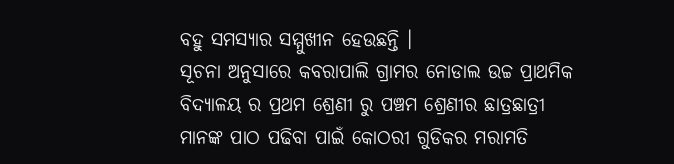ବହୁ ସମସ୍ୟାର ସମ୍ମୁଖୀନ ହେଉଛନ୍ତି ।
ସୂଚନା ଅନୁସାରେ କବରାପାଲି ଗ୍ରାମର ନୋଡାଲ ଉଚ୍ଚ ପ୍ରାଥମିକ ବିଦ୍ୟାଳୟ ର ପ୍ରଥମ ଶ୍ରେଣୀ ରୁ ପଞ୍ଚମ ଶ୍ରେଣୀର ଛାତ୍ରଛାତ୍ରୀ ମାନଙ୍କ ପାଠ ପଢିବା ପାଇଁ କୋଠରୀ ଗୁଡିକର ମରାମତି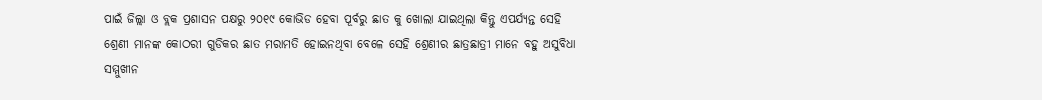ପାଇଁ ଜିଲ୍ଲା ଓ ବ୍ଲକ ପ୍ରଶାସନ ପକ୍ଷରୁ ୨୦୧୯ କୋଭିଡ ହେବା ପୂର୍ବରୁ ଛାତ କୁ ଖୋଲା ଯାଇଥିଲା କିନ୍ତୁ ଏପର୍ଯ୍ୟନ୍ତ ସେହି ଶ୍ରେଣୀ ମାନଙ୍କ କୋଠରୀ ଗୁଡିକର ଛାତ ମରାମତି ହୋଇନଥିବା ବେଳେ ସେହି ଶ୍ରେଣୀର ଛାତ୍ରଛାତ୍ରୀ ମାନେ ବହୁ ଅସୁବିଧା ସମ୍ମୁଖୀନ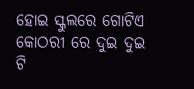ହୋଇ ସ୍କୁଲରେ ଗୋଟିଏ କୋଠରୀ ରେ ଦୁଇ ଦୁଇ ଟି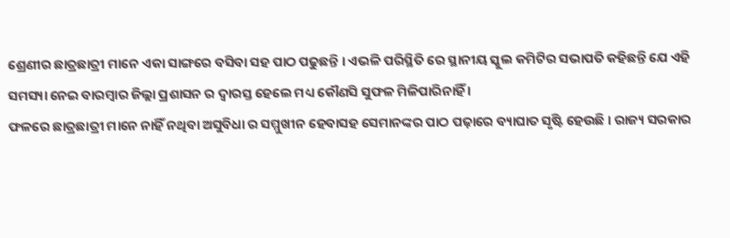ଶ୍ରେଣୀର ଛାତ୍ରଛାତ୍ରୀ ମାନେ ଏକା ସାଙ୍ଗରେ ବସିବା ସହ ପାଠ ପଢୁଛନ୍ତି । ଏଭଳି ପରିସ୍ଥିତି ରେ ସ୍ଥାନୀୟ ସ୍କୁଲ କମିଟିର ସଭାପତି କହିଛନ୍ତି ଯେ ଏହି ସମସ୍ୟା ନେଇ ବାରମ୍ବାର ଜିଲ୍ଲା ପ୍ରଶାସନ ର ଦ୍ୱାରସ୍ତ ହେଲେ ମଧ୍ୟ କୌଣସି ସୁଫଳ ମିଳିପାରିନାହିଁ ।
ଫଳରେ ଛାତ୍ରଛାତ୍ରୀ ମାନେ ନାହିଁ ନଥିବା ଅସୁବିଧା ର ସମ୍ମୁଖୀନ ହେବାସହ ସେମାନଙ୍କର ପାଠ ପଢ଼ାରେ ବ୍ୟାଘାତ ସୃଷ୍ଟି ହେଉଛି । ରାଜ୍ୟ ସରକାର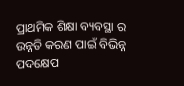ପ୍ରାଥମିକ ଶିକ୍ଷା ବ୍ୟବସ୍ଥା ର ଉନ୍ନତି କରଣ ପାଇଁ ବିଭିନ୍ନ ପଦକ୍ଷେପ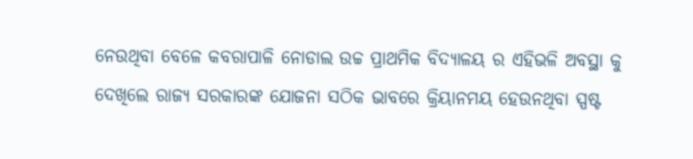ନେଉଥିବା ବେଳେ କବରାପାଳି ନୋଡାଲ ଉଚ୍ଚ ପ୍ରାଥମିକ ବିଦ୍ୟାଳୟ ର ଏହିଭଳି ଅବସ୍ଥା କୁ ଦେଖିଲେ ରାଜ୍ୟ ସରକାରଙ୍କ ଯୋଜନା ସଠିକ ଭାବରେ କ୍ରିୟାନମୟ ହେଉନଥିବା ସ୍ପଷ୍ଟ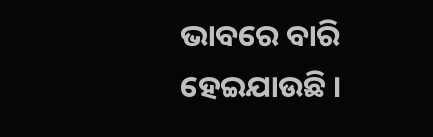ଭାବରେ ବାରି ହେଇଯାଉଛି ।